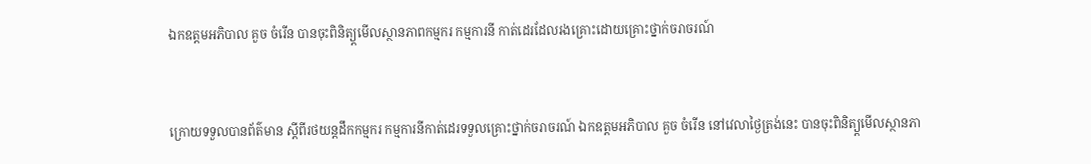ឯកឧត្តមអភិបាល គួច ចំរើន បានចុះពិនិត្យ្តមើលស្ថានភាពកម្មករ កម្មការនី កាត់ដេរដែលរងគ្រោះដោយគ្រោះថ្នាក់ចរាចរណ៍


ក្រោយទទួលបានព័ត៌មាន ស្តីពីរថយន្ដដឹកកម្មករ កម្មការនីកាត់ដេរទទួលគ្រោះថ្នាក់ចរាចរណ៍ ឯកឧត្តមអភិបាល គួច ចំរើន នៅវេលាថ្ងៃត្រង់នេះ បានចុះពិនិត្យ្តមើលស្ថានភា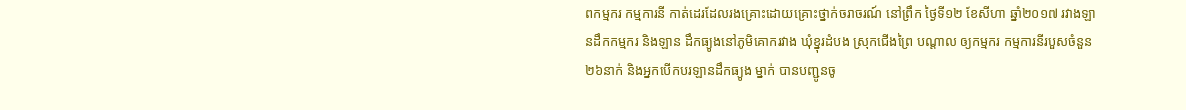ពកម្មករ កម្មការនី កាត់ដេរដែលរងគ្រោះដោយគ្រោះថ្នាក់ចរាចរណ៍ នៅព្រឹក ថ្ងៃទី១២ ខែសីហា ឆ្នាំ២០១៧ រវាងឡានដឹកកម្មករ និងឡាន ដឹកធ្យូងនៅភូមិគោករវាង ឃុំខ្នុរដំបង ស្រុកជេីងព្រៃ បណ្តាល ឲ្យកម្មករ កម្មការនីរបួសចំនួន ២៦នាក់ និងអ្នកបើកបរឡានដឹកធ្យូង ម្នាក់ បានបញ្ជូនចូ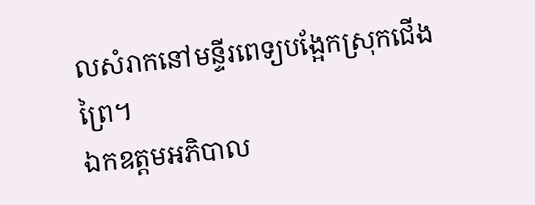លសំរាកនៅមន្ទីរពេទ្យបង្អែកស្រុកជើងព្រៃ។
ឯកឧត្តមអភិបាល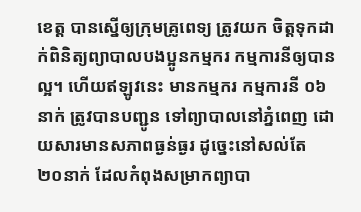ខេត្ត បានស្នើឲ្យក្រុមគ្រូពេទ្យ ត្រូវយក ចិត្តទុកដាក់ពិនិត្យព្យាបាលបងប្អូនកម្មករ កម្មការនីឲ្យបានល្អ។ ហើយឥឡូវនេះ មានកម្មករ កម្មការនី ០៦នាក់ ត្រូវបានបញ្ជូន ទៅព្យាបាលនៅភ្នំពេញ ដោយសារមានសភាពធ្ងន់ធ្ងរ ដូច្នេះនៅសល់តែ ២០នាក់ ដែលកំពុងសម្រាកព្យាបា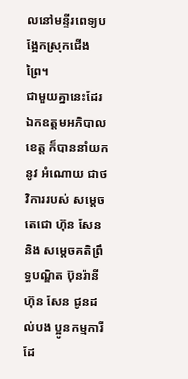លនៅមន្ទីរពេទ្យបង្អែកស្រុកជើងព្រៃ។
ជាមួយគ្នានេះដែរ ឯកឧត្តមអភិបាលខេត្ត ក៏បាននាំយកនូវ អំណោយ ជាថវិការរបស់ សម្តេចតេជោ ហ៊ុន សែន និង សម្តេចគតិព្រឹទ្ធបណ្ឌិត ប៊ុនរ៉ានី ហ៊ុន សែន ជូនដល់បង ប្អូនកម្មការី ដែ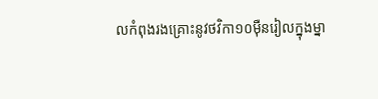លកំពុងរងគ្រោះនូវថវិកា១០ម៉ឺនរៀលក្នុងម្នា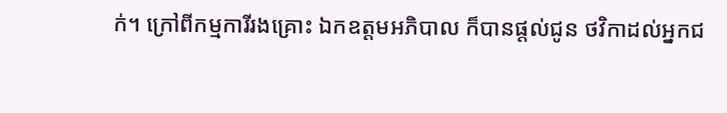ក់។ ក្រៅពីកម្មការីរងគ្រោះ ឯកឧត្តមអភិបាល ក៏បានផ្តល់ជូន ថវិកាដល់អ្នកជ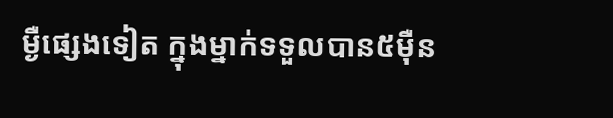ម្ងឺផ្សេងទៀត ក្នុងម្នាក់ទទួលបាន៥ម៉ឺន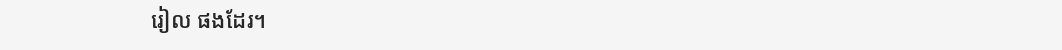រៀល ផងដែរ។